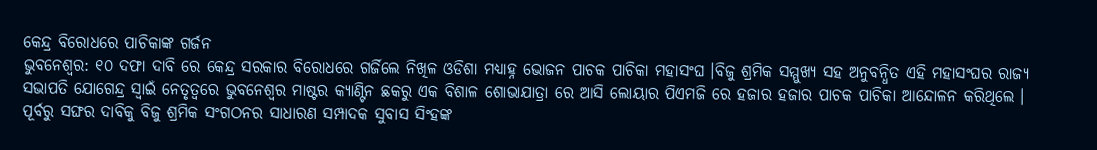କେନ୍ଦ୍ର ବିରୋଧରେ ପାଚିକାଙ୍କ ଗର୍ଜନ
ଭୁବନେଶ୍ବର: ୧୦ ଦଫା ଦାବି ରେ କେନ୍ଦ୍ର ସରକାର ବିରୋଧରେ ଗର୍ଜିଲେ ନିଖିଳ ଓଡିଶା ମଧ୍ୟାହ୍ନ ଭୋଜନ ପାଚକ ପାଚିକା ମହାସଂଘ ।ବିଜୁ ଶ୍ରମିକ ସମ୍ମୁଖ୍ୟ ସହ ଅନୁବନ୍ଧିତ ଏହି ମହାସଂଘର ରାଜ୍ୟ ସଭାପତି ଯୋଗେନ୍ଦ୍ର ସ୍ୱାଇଁ ନେତୃତ୍ୱରେ ଭୁବନେଶ୍ୱର ମାଷ୍ଟର କ୍ୟାଣ୍ଟିନ ଛକରୁ ଏକ ବିଶାଳ ଶୋଭାଯାତ୍ରା ରେ ଆସି ଲୋୟାର ପିଏମଜି ରେ ହଜାର ହଜାର ପାଚକ ପାଚିକା ଆନ୍ଦୋଳନ କରିଥିଲେ । ପୂର୍ବରୁ ସଙ୍ଘର ଦାବିକୁ ବିଜୁ ଶ୍ରମିକ ସଂଗଠନର ସାଧାରଣ ସମ୍ପାଦକ ସୁବାସ ସିଂହଙ୍କ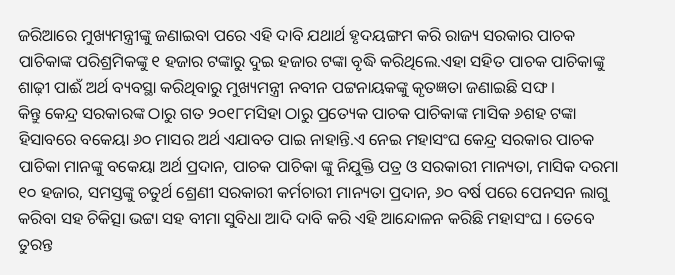ଜରିଆରେ ମୁଖ୍ୟମନ୍ତ୍ରୀଙ୍କୁ ଜଣାଇବା ପରେ ଏହି ଦାବି ଯଥାର୍ଥ ହୃଦୟଙ୍ଗମ କରି ରାଜ୍ୟ ସରକାର ପାଚକ ପାଚିକାଙ୍କ ପରିଶ୍ରମିକଙ୍କୁ ୧ ହଜାର ଟଙ୍କାରୁ ଦୁଇ ହଜାର ଟଙ୍କା ବୃଦ୍ଧି କରିଥିଲେ.ଏହା ସହିତ ପାଚକ ପାଚିକାଙ୍କୁ ଶାଢ଼ୀ ପାଈଁ ଅର୍ଥ ବ୍ୟବସ୍ଥା କରିଥିବାରୁ ମୁଖ୍ୟମନ୍ତ୍ରୀ ନବୀନ ପଟ୍ଟନାୟକଙ୍କୁ କୃତଜ୍ଞତା ଜଣାଇଛି ସଙ୍ଘ ।
କିନ୍ତୁ କେନ୍ଦ୍ର ସରକାରଙ୍କ ଠାରୁ ଗତ ୨୦୧୮ମସିହା ଠାରୁ ପ୍ରତ୍ୟେକ ପାଚକ ପାଚିକାଙ୍କ ମାସିକ ୬ଶହ ଟଙ୍କା ହିସାବରେ ବକେୟା ୬୦ ମାସର ଅର୍ଥ ଏଯାବତ ପାଇ ନାହାନ୍ତି.ଏ ନେଇ ମହାସଂଘ କେନ୍ଦ୍ର ସରକାର ପାଚକ ପାଚିକା ମାନଙ୍କୁ ବକେୟା ଅର୍ଥ ପ୍ରଦାନ, ପାଚକ ପାଚିକା ଙ୍କୁ ନିଯୁକ୍ତି ପତ୍ର ଓ ସରକାରୀ ମାନ୍ୟତା, ମାସିକ ଦରମା ୧୦ ହଜାର, ସମସ୍ତଙ୍କୁ ଚତୁର୍ଥ ଶ୍ରେଣୀ ସରକାରୀ କର୍ମଚାରୀ ମାନ୍ୟତା ପ୍ରଦାନ, ୬୦ ବର୍ଷ ପରେ ପେନସନ ଲାଗୁ କରିବା ସହ ଚିକିତ୍ସା ଭଟ୍ଟା ସହ ବୀମା ସୁବିଧା ଆଦି ଦାବି କରି ଏହି ଆନ୍ଦୋଳନ କରିଛି ମହାସଂଘ । ତେବେ ତୁରନ୍ତ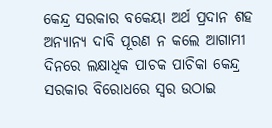କେନ୍ଦ୍ର ସରକାର ବକେୟା ଅର୍ଥ ପ୍ରଦାନ ଶହ ଅନ୍ୟାନ୍ୟ ଦାବି ପୂରଣ ନ କଲେ ଆଗାମୀ ଦିନରେ ଲକ୍ଷାଧିକ ପାଚକ ପାଚିକା କେନ୍ଦ୍ର ସରକାର ବିରୋଧରେ ସ୍ୱର ଉଠାଇ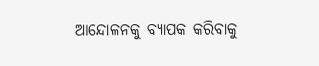ଆନ୍ଦୋଳନକୁ ବ୍ୟାପକ କରିବାକୁ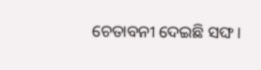ଚେତାବନୀ ଦେଇଛି ସଙ୍ଘ ।